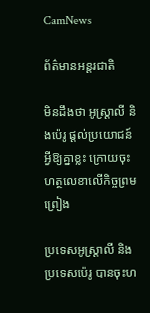CamNews

ព័ត៌មានអន្តរជាតិ

មិនដឹងថា អូស្រ្ដាលី និងប៉េរូ ផ្ដល់ប្រយោជន៍អ្វីឱ្យគ្នាខ្លះ ក្រោយចុះហត្ថលេខាលើកិច្ចព្រមព្រៀង

ប្រទេសអូស្រ្តាលី និងប្រទេសប៉េរូ បានចុះហ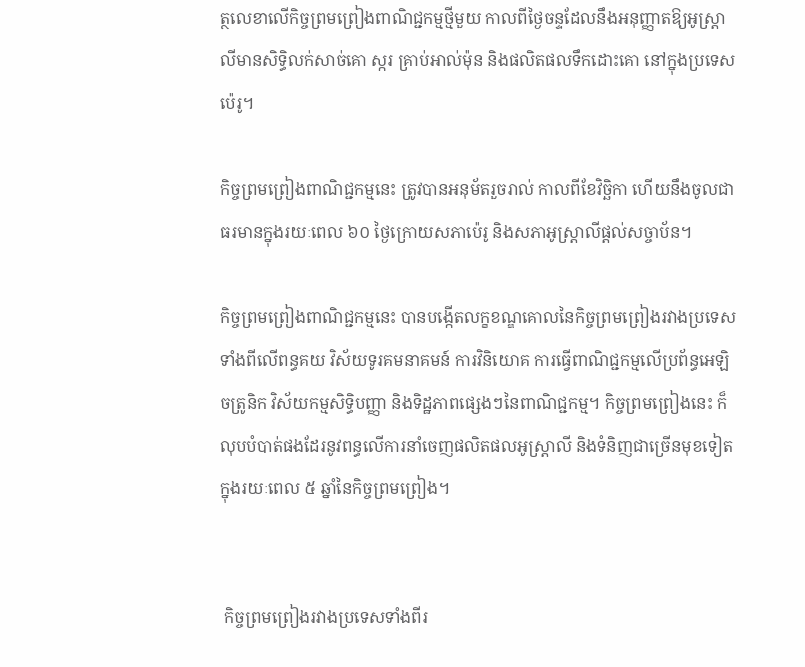ត្ថលេខាលើកិច្ចព្រមព្រៀងពាណិជ្ជកម្មថ្មីមួយ កាលពីថ្ងៃចន្ទដែលនឹងអនុញ្ញាតឱ្យអូស្រ្ដាលីមានសិទ្ធិលក់សាច់គោ ស្ករ គ្រាប់អាល់ម៉ុន និងផលិតផលទឹកដោះគោ នៅក្នុងប្រទេសប៉េរូ។

កិច្ចព្រមព្រៀងពាណិជ្ជកម្មនេះ ត្រូវបានអនុម័តរួចរាល់ កាលពីខែវិច្ឆិកា ហើយនឹងចូលជាធរមានក្នុងរយៈពេល ៦០ ថ្ងៃក្រោយសភាប៉េរូ និងសភាអូស្ត្រាលីផ្ដល់សច្ចាប័ន។

កិច្ចព្រមព្រៀងពាណិជ្ជកម្មនេះ បានបង្កើតលក្ខខណ្ឌគោលនៃកិច្ចព្រមព្រៀងរវាងប្រទេសទាំងពីលើពន្ធគយ វិស័យទូរគមនាគមន៍ ការវិនិយោគ ការធ្វើពាណិជ្ជកម្មលើប្រព័ន្ធអេឡិចត្រូនិក វិស័យកម្មសិទ្ធិបញ្ញា និងទិដ្ឋភាពផ្សេងៗនៃពាណិជ្ជកម្ម។ កិច្ចព្រមព្រៀងនេះ ក៏លុបបំបាត់ផងដែរនូវពន្ធលើការនាំចេញផលិតផលអូស្ត្រាលី និងទំនិញជាច្រើនមុខទៀតក្នុងរយៈពេល ៥ ឆ្នាំនៃកិច្ចព្រមព្រៀង។


 កិច្ចព្រមព្រៀងរវាងប្រទេសទាំងពីរ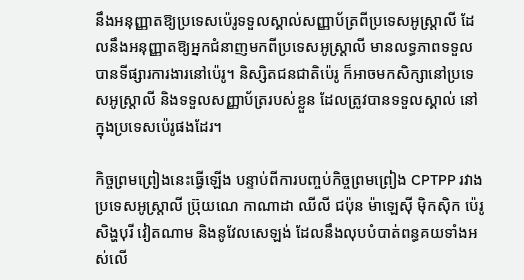នឹងអនុញ្ញាតឱ្យប្រទេសប៉េរូទទួលស្គាល់សញ្ញាប័ត្រពីប្រទេសអូស្រ្តាលី ដែលនឹងអនុញ្ញាតឱ្យអ្នកជំនាញមកពីប្រទេសអូស្រ្តាលី មានលទ្ធភាពទទួលបានទីផ្សារការងារនៅប៉េរូ។ និស្សិតជនជាតិប៉េរូ ក៏អាចមកសិក្សានៅប្រទេសអូស្ត្រាលី និងទទួលសញ្ញាប័ត្ររបស់ខ្លួន ដែលត្រូវបានទទួលស្គាល់ នៅក្នុងប្រទេសប៉េរូផងដែរ។

កិច្ចព្រមព្រៀងនេះធ្វើឡើង បន្ទាប់ពីការបញ្ចប់កិច្ចព្រមព្រៀង CPTPP រវាងប្រទេសអូស្ត្រាលី ប្រ៊ុយណេ កាណាដា ឈីលី ជប៉ុន ម៉ាឡេស៊ី ម៉ិកស៊ិក ប៉េរូ សិង្ហបុរី វៀតណាម និងនូវែលសេឡង់ ដែលនឹងលុបបំបាត់ពន្ធគយទាំងអស់លើ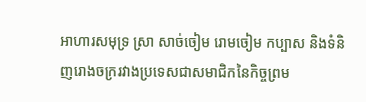អាហារសមុទ្រ ស្រា សាច់ចៀម រោមចៀម កប្បាស និងទំនិញរោងចក្ររវាងប្រទេសជាសមាជិកនៃកិច្ចព្រម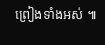ព្រៀងទាំងអស់ ៕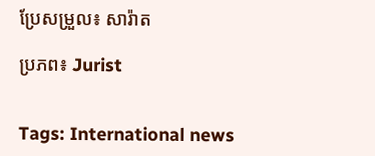ប្រែសម្រួល៖ សារ៉ាត

ប្រភព៖ Jurist


Tags: International news